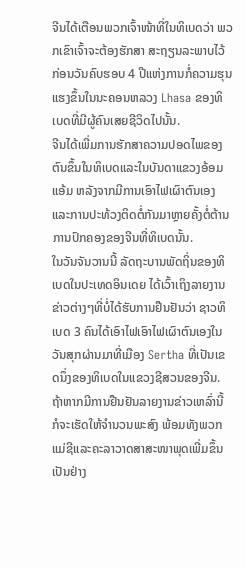ຈີນໄດ້ເຕືອນພວກເຈົ້າໜ້າທີ່ໃນທິເບດວ່າ ພວກເຂົາເຈົ້າຈະຕ້ອງຮັກສາ ສະຖຽນລະພາບໄວ້ ກ່ອນວັນຄົບຮອບ 4 ປີແຫ່ງການກໍ່ຄວາມຮຸນແຮງຂຶ້ນໃນນະຄອນຫລວງ Lhasa ຂອງທິເບດທີ່ມີຜູ້ຄົນເສຍຊີວິດໄປນັ້ນ.
ຈີນໄດ້ເພີ່ມການຮັກສາຄວາມປອດໄພຂອງຕົນຂຶ້ນໃນທິເບດແລະໃນບັນດາແຂວງອ້ອມແອ້ມ ຫລັງຈາກມີການເອົາໄຟເຜົາຕົນເອງແລະການປະທ້ວງຕິດຕໍ່ກັນມາຫຼາຍຄັ້ງຕໍ່ຕ້ານການປົກຄອງຂອງຈີນທີ່ທິເບດນັ້ນ.
ໃນວັນຈັນວານນີ້ ລັດຖະບານພັດຖິ່ນຂອງທິເບດໃນປະເທດອິນເດຍ ໄດ້ເວົ້າເຖິງລາຍງານຂ່າວຕ່າງໆທີ່ບໍ່ໄດ້ຮັບການຢືນຢັນວ່າ ຊາວທິເບດ 3 ຄົນໄດ້ເອົາໄຟເອົາໄຟເຜົາຕົນເອງໃນວັນສຸກຜ່ານມາທີ່ເມືອງ Sertha ທີ່ເປັນເຂດນຶ່ງຂອງທິເບດໃນແຂວງຊີສວນຂອງຈີນ. ຖ້າຫາກມີການຢືນຢັນລາຍງານຂ່າວເຫລົ່ານີ້ ກໍຈະເຮັດໃຫ້ຈໍານວນພະສົງ ພ້ອມທັງພວກແມ່ຊີແລະຄະລາວາດສາສະໜາພຸດເພີ່ມຂຶ້ນເປັນຢ່າງ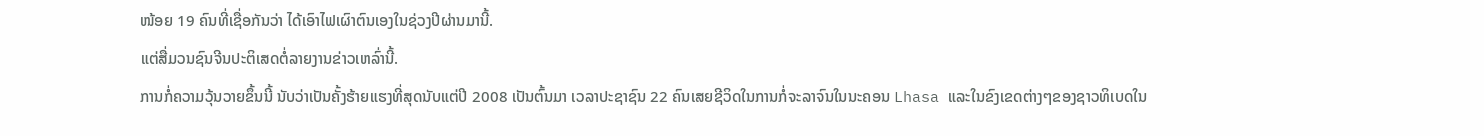ໜ້ອຍ 19 ຄົນທີ່ເຊື່ອກັນວ່າ ໄດ້ເອົາໄຟເຜົາຕົນເອງໃນຊ່ວງປີຜ່ານມານີ້.
ແຕ່ສື່ມວນຊົນຈີນປະຕິເສດຕໍ່ລາຍງານຂ່າວເຫລົ່ານີ້.
ການກໍ່ຄວາມວຸ້ນວາຍຂຶ້ນນີ້ ນັບວ່າເປັນຄັ້ງຮ້າຍແຮງທີ່ສຸດນັບແຕ່ປີ 2008 ເປັນຕົ້ນມາ ເວລາປະຊາຊົນ 22 ຄົນເສຍຊີວິດໃນການກໍ່ຈະລາຈົນໃນນະຄອນ Lhasa ແລະໃນຂົງເຂດຕ່າງໆຂອງຊາວທິເບດໃນ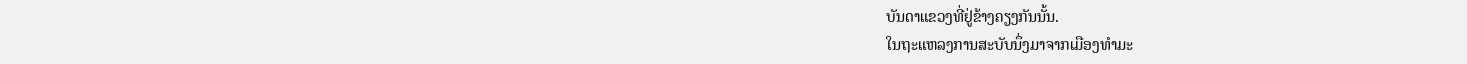ບັນດາແຂວງທີ່ຢູ່ຂ້າງຄຽງກັນນັ້ນ.
ໃນຖະແຫລງການສະບັບນຶ່ງມາຈາກເມືອງທໍາມະ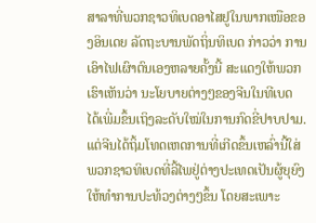ສາລາທີ່ພວກຊາວທິເບດອາໄສຢູໃນພາກເໜືອຂອງອິນເດຍ ລັດຖະບານພັດຖິ່ນທິເບດ ກ່າວວ່າ ການເອົາໄຟເຜົາຕົນເອງຫລາຍຄັ້ງນີ້ ສະແດງໃຫ້ພວກເຮົາເຫັນວ່າ ນະໂຍບາຍຕ່າງໆຂອງຈີນໃນທີເບດ ໄດ້ເພີ່ມຂຶ້ນເຖິງລະດັບໃໝ່ໃນການກົດຂີ່ປາບປາມ.
ແຕ່ຈີນໄດ້ຖິ້ມໂທດເຫດການທີ່ເກີດຂຶ້ນເຫລົ່ານີ້ໃສ່ພວກຊາວທິເບດທີ່ລີ້ໄພຢູ່ຕ່າງປະເທດເປັນຜູ້ຍຸຍົງໃຫ້ທຳການປະທ້ວງຕ່າງໆຂຶ້ນ ໂດຍສະເພາະ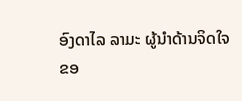ອົງດາໄລ ລາມະ ຜູ້ນໍາດ້ານຈິດໃຈຂອ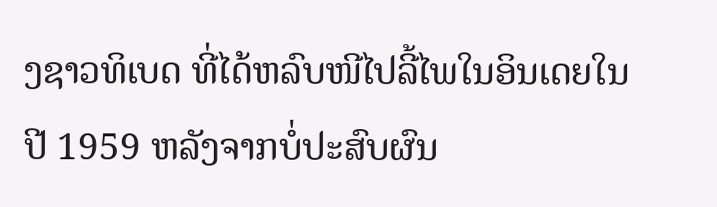ງຊາວທິເບດ ທີ່ໄດ້ຫລົບໜີໄປລີ້ໄພໃນອິນເດຍໃນປີ 1959 ຫລັງຈາກບໍ່ປະສົບຜົນ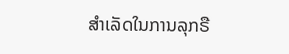ສໍາເລັດໃນການລຸກຣື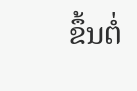ຂຶ້ນຕໍ່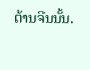ຕ້ານຈີນນັ້ນ.